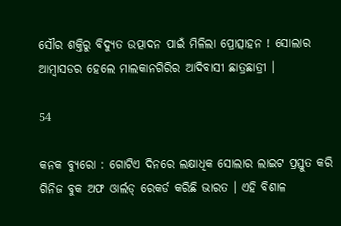ସୌର ଶକ୍ତିରୁ ବିଦ୍ୟୁତ ଉତ୍ପାଦନ ପାଇଁ ମିଳିଲା ପ୍ରୋତ୍ସାହନ ! ସୋଲାର ଆମ୍ବାସଡର ହେଲେ ମାଲକାନଗିରିର ଆଦିବାସୀ ଛାତ୍ରଛାତ୍ରୀ ।

54

କନକ ବ୍ୟୁରୋ : ଗୋଟିଏ ଦିନରେ ଲକ୍ଷାଧିକ ସୋଲାର ଲାଇଟ ପ୍ରସ୍ତୁତ କରି ଗିନିଜ ବୁକ ଅଫ ଓାର୍ଲଡ୍ ରେକର୍ଡ କରିଛି ଭାରତ । ଏହି ବିଶାଳ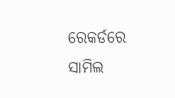ରେକର୍ଡରେ ସାମିଲ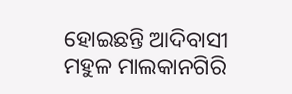ହୋଇଛନ୍ତି ଆଦିବାସୀ ମହୁଳ ମାଲକାନଗିରି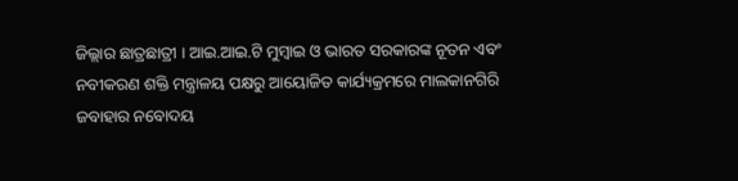ଜିଲ୍ଲାର ଛାତ୍ରଛାତ୍ରୀ । ଆଇ.ଆଇ.ଟି ମୁମ୍ବାଇ ଓ ଭାରତ ସରକାରଙ୍କ ନୂତନ ଏବଂ ନବୀକରଣ ଶକ୍ତି ମନ୍ତ୍ରାଳୟ ପକ୍ଷରୁ ଆୟୋଜିତ କାର୍ଯ୍ୟକ୍ରମରେ ମାଲକାନଗିରି ଜବାହାର ନବୋଦୟ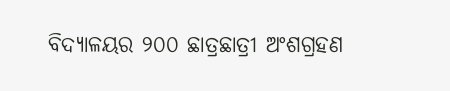ବିଦ୍ୟାଳୟର ୨୦୦ ଛାତ୍ରଛାତ୍ରୀ ଅଂଶଗ୍ରହଣ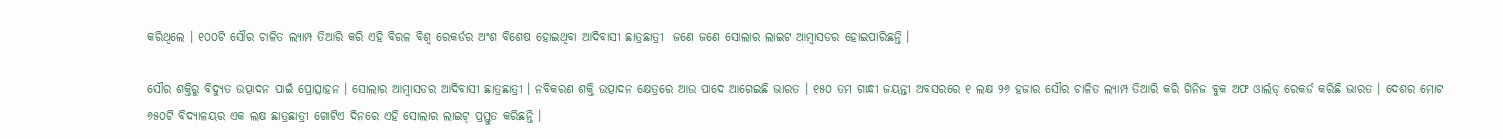କରିଥିଲେ । ୧୦୦ଟି ସୌର ଚାଳିତ ଲ୍ୟାମ୍ପ ତିଆରି କରି ଏହି ବିରଳ ବିଶ୍ୱ ରେକର୍ଡର ଅଂଶ ବିଶେଷ ହୋଇଥିବା ଆଦିବାସୀ ଛାତ୍ରଛାତ୍ରୀ  ଜଣେ ଜଣେ ସୋଲାର ଲାଇଟ ଆମ୍ବାସଡର ହୋଇପାରିଛନ୍ତି ।

ସୌର ଶକ୍ତିରୁ ବିଦ୍ୟୁତ ଉତ୍ପାଦନ ପାଇଁ ପ୍ରୋତ୍ସାହନ । ସୋଲାର ଆମ୍ବାସଡର ଆଦିବାସୀ ଛାତ୍ରଛାତ୍ରୀ । ନବିକରଣ ଶକ୍ତି ଉତ୍ପାଦନ କ୍ଷେତ୍ରରେ ଆଉ ପାଦେ ଆଗେଇଛି ଭାରତ । ୧୫୦ ତମ ଗାନ୍ଧୀ ଜୟନ୍ତୀ ଅବସରରେ ୧ ଲକ୍ଷ ୨୬ ହଜାର ସୌର ଚାଳିତ ଲ୍ୟାମ୍ପ ତିଆରି କରି ଗିନିଜ ବୁକ ଅଫ ଓାର୍ଲଡ୍ ରେକର୍ଡ କରିଛି ଭାରତ । ଦେଶର ମୋଟ ୬୫୦ଟି ବିଦ୍ୟାଳୟର ଏକ ଲକ୍ଷ ଛାତ୍ରଛାତ୍ରୀ ଗୋଟିଏ ଦିନରେ ଏହି ସୋଲାର ଲାଇଟ୍ ପ୍ରସ୍ତୁତ କରିଛନ୍ତି ।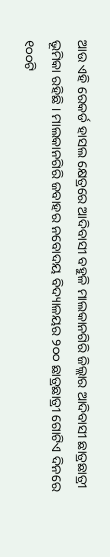ଆଉ ଏହି ରେକର୍ଡ ହାସଲ କ୍ଷେତ୍ରରେ ଆଦିବାସୀ ବହୁଳି ମାଲକାନଗିରି ଜିଲ୍ଲାର ଆଦିବାସୀ ଛାତ୍ରଛାତ୍ରୀ ଭୂମିକା ରହିଛି । ମାଲକାନଗିରି ଜବାହର ନବୋଦୟ ବିଦ୍ୟାଳୟର ୨୦୦ ଛାତ୍ରଛାତ୍ରୀ ଗୋଟିଏ ଦିନରେ ୧୦୦ଟି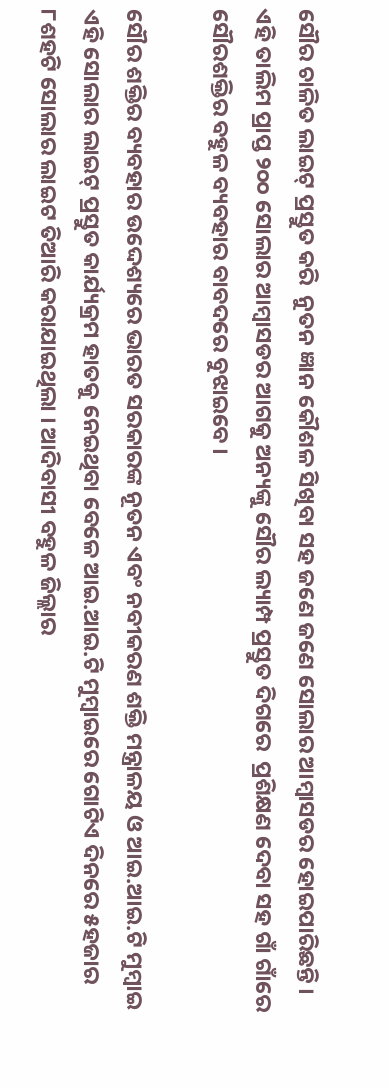ସୌର ଚାଳିତ ଲାଇଟ୍ ପ୍ରସ୍ତୁତ କରି  ନୁତନ ଜ୍ଞାନ କୌଶଳ ସିଖିବା ସହ ଜଣେ ଜଣେ ସୋଲାର ଆମ୍ବାସଡର ହୋଇପାରିଛନ୍ତି । ଏହି ତାଲିମ ପ୍ରାପ୍ତ ୨୦୦ ସୋଲାର ଆମ୍ବାସଡର ଆଗକୁ ଅନ୍ୟଙ୍କୁ ସୌର ଲ୍ୟାମ୍ପ ପ୍ରସ୍ତୁତ ଦିଗରେ  ପ୍ରଶିକ୍ଷଣ ଦେବା ସହ ଗାଁ ଗାଁରେ ସୌରଶକ୍ତିର ବହୁଳ ବ୍ୟବହାର ବାବଦରେ ବୁଝାଇବେ ।

ସୌର ଶକ୍ତିର ବ୍ୟବହାର ଉଦ୍ଦେଶ୍ୟରେ ଭାରତ ସରକାରଙ୍କ ନୂତନ ଏବଂ ନବୀକରଣ ଶକ୍ତି ମନ୍ତ୍ରାଳୟ ଓ ଆଇ.ଆଇ.ଟି ମୁମ୍ବାଇ ଏହି ସୋଲାର ଲାଇଟ୍ ପ୍ରସ୍ତୁତ କାର୍ଯ୍ୟକ୍ରମ ହାତକୁ ନେଇଥିବା ବେଳେ ଆଇ.ଆଇ.ଟି ମୁମ୍ବାଇରେ ଗୋଟିଏ ଦିନରେ ୫ହଜାର ୮ଶହଟି ସୋଲାର ଲାଇଟ ତିଆରି କରାଯାଇଥିଲା । ଆଦିବାସୀ ବହୁଳ ଜିଲ୍ଲାର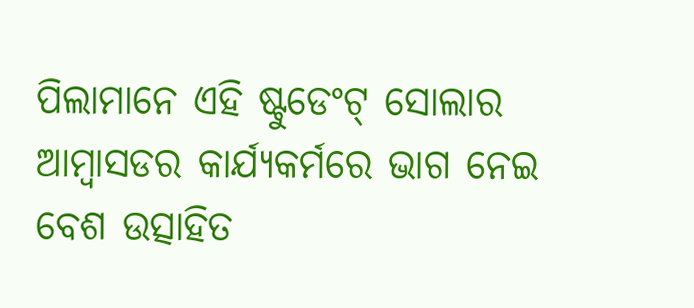ପିଲାମାନେ ଏହି ଷ୍ଟୁଡେଂଟ୍ ସୋଲାର ଆମ୍ବାସଡର କାର୍ଯ୍ୟକର୍ମରେ ଭାଗ ନେଇ ବେଶ ଉତ୍ସାହିତ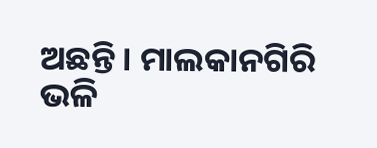ଅଛନ୍ତି । ମାଲକାନଗିରି ଭଳି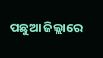ପଛୁଆ ଜିଲ୍ଲାରେ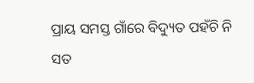ପ୍ରାୟ ସମସ୍ତ ଗାଁରେ ବିଦ୍ୟୁତ ପହଁଚି ନି ସତ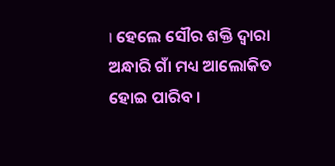। ହେଲେ ସୌର ଶକ୍ତି ଦ୍ୱାରା ଅନ୍ଧାରି ଗାଁ ମଧ୍ୟ ଆଲୋକିତ ହୋଇ ପାରିବ ।